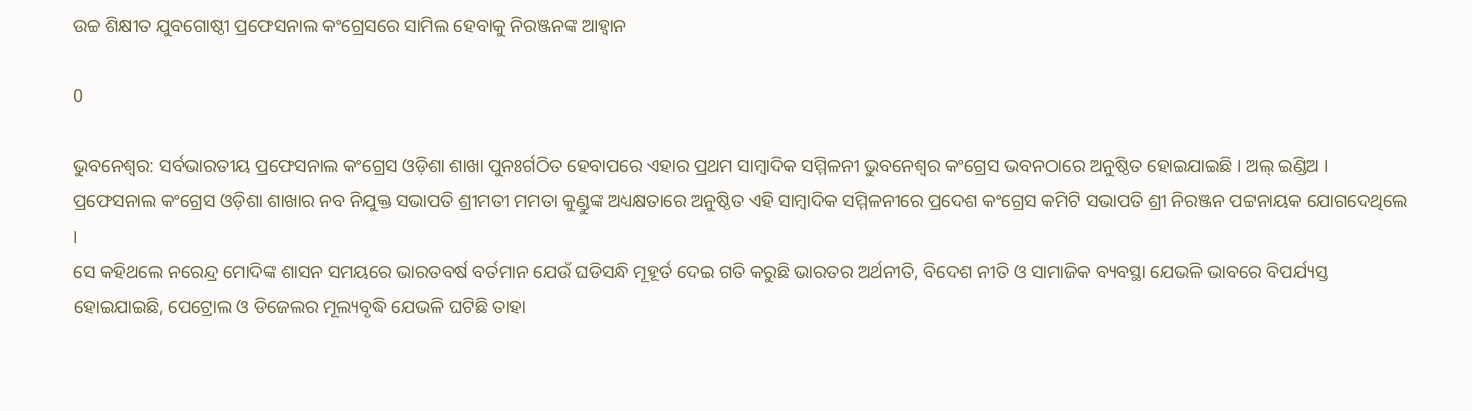ଉଚ୍ଚ ଶିକ୍ଷୀତ ଯୁବଗୋଷ୍ଠୀ ପ୍ରଫେସନାଲ କଂଗ୍ରେସରେ ସାମିଲ ହେବାକୁ ନିରଞ୍ଜନଙ୍କ ଆହ୍ୱାନ

0

ଭୁବନେଶ୍ୱର: ସର୍ବଭାରତୀୟ ପ୍ରଫେସନାଲ କଂଗ୍ରେସ ଓଡ଼ିଶା ଶାଖା ପୁନଃର୍ଗଠିତ ହେବାପରେ ଏହାର ପ୍ରଥମ ସାମ୍ବାଦିକ ସମ୍ମିଳନୀ ଭୁବନେଶ୍ୱର କଂଗ୍ରେସ ଭବନଠାରେ ଅନୁଷ୍ଠିତ ହୋଇଯାଇଛି । ଅଲ୍ ଇଣ୍ଡିଅ । ପ୍ରଫେସନାଲ କଂଗ୍ରେସ ଓଡ଼ିଶା ଶାଖାର ନବ ନିଯୁକ୍ତ ସଭାପତି ଶ୍ରୀମତୀ ମମତା କୁଣ୍ଡୁଙ୍କ ଅଧ୍ୟକ୍ଷତାରେ ଅନୁଷ୍ଠିତ ଏହି ସାମ୍ବାଦିକ ସମ୍ମିଳନୀରେ ପ୍ରଦେଶ କଂଗ୍ରେସ କମିଟି ସଭାପତି ଶ୍ରୀ ନିରଞ୍ଜନ ପଟ୍ଟନାୟକ ଯୋଗଦେଥିଲେ ।
ସେ କହିଥଲେ ନରେନ୍ଦ୍ର ମୋଦିଙ୍କ ଶାସନ ସମୟରେ ଭାରତବର୍ଷ ବର୍ତମାନ ଯେଉଁ ଘଡିସନ୍ଧି ମୂହୂର୍ତ ଦେଇ ଗତି କରୁଛି ଭାରତର ଅର୍ଥନୀତି, ବିଦେଶ ନୀତି ଓ ସାମାଜିକ ବ୍ୟବସ୍ଥା ଯେଭଳି ଭାବରେ ବିପର୍ଯ୍ୟସ୍ତ ହୋଇଯାଇଛି, ପେଟ୍ରୋଲ ଓ ଡିଜେଲର ମୂଲ୍ୟବୃଦ୍ଧି ଯେଭଳି ଘଟିଛି ତାହା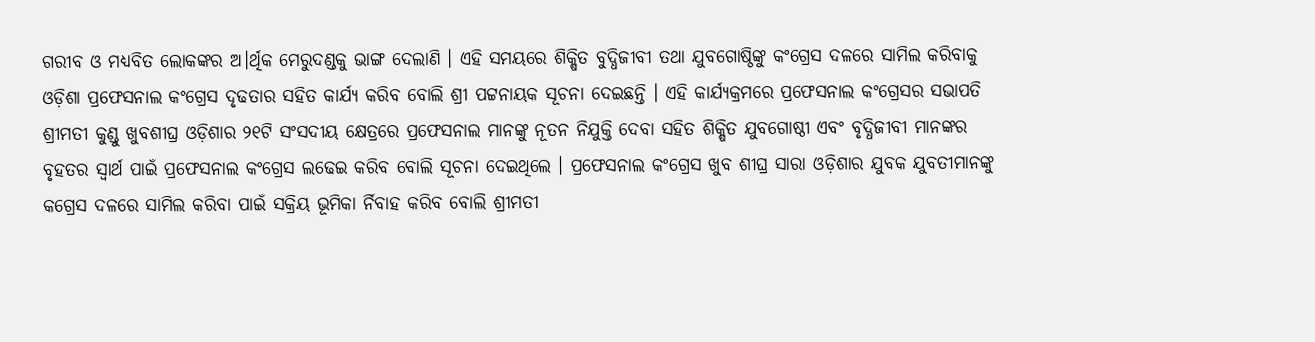ଗରୀବ ଓ ମଧ୍ୟବିତ ଲୋକଙ୍କର ଅ।ର୍ଥିକ ମେରୁଦଣ୍ଡକୁ ଭାଙ୍ଗ ଦେଲାଣି । ଏହି ସମୟରେ ଶିକ୍ଷିତ ବୁଦ୍ଧିଜୀବୀ ତଥା ଯୁବଗୋଷ୍ଠିଙ୍କୁ କଂଗ୍ରେସ ଦଳରେ ସାମିଲ କରିବାକୁ ଓଡ଼ିଶା ପ୍ରଫେସନାଲ କଂଗ୍ରେସ ଦୃଢତାର ସହିତ କାର୍ଯ୍ୟ କରିବ ବୋଲି ଶ୍ରୀ ପଟ୍ଟନାୟକ ସୂଚନା ଦେଇଛନ୍ତି । ଏହି କାର୍ଯ୍ୟକ୍ରମରେ ପ୍ରଫେସନାଲ କଂଗ୍ରେସର ସଭାପତି ଶ୍ରୀମତୀ କୁଣ୍ଡୁ ଖୁବଶୀଘ୍ର ଓଡ଼ିଶାର ୨୧ଟି ସଂସଦୀୟ କ୍ଷେତ୍ରରେ ପ୍ରଫେସନାଲ ମାନଙ୍କୁ ନୂତନ ନିଯୁକ୍ତି ଦେବା ସହିତ ଶିକ୍ଷିତ ଯୁବଗୋଷ୍ଠୀ ଏବଂ ବୃଦ୍ଧିଜୀବୀ ମାନଙ୍କର ବୃହତର ସ୍ୱାର୍ଥ ପାଇଁ ପ୍ରଫେସନାଲ କଂଗ୍ରେସ ଲଢେଇ କରିବ ବୋଲି ସୂଚନା ଦେଇଥିଲେ । ପ୍ରଫେସନାଲ କଂଗ୍ରେସ ଖୁବ ଶୀଘ୍ର ସାରା ଓଡ଼ିଶାର ଯୁବକ ଯୁବତୀମାନଙ୍କୁ କଗ୍ରେସ ଦଳରେ ସାମିଲ କରିବା ପାଇଁ ସକ୍ରିୟ ଭୂମିକା ର୍ନିବାହ କରିବ ବୋଲି ଶ୍ରୀମତୀ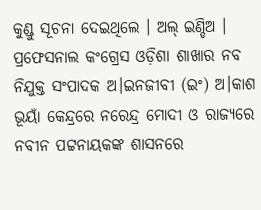କୁଣ୍ଡୁ ସୂଚନା ଦେଇଥିଲେ । ଅଲ୍ ଇଣ୍ଡିଅ । ପ୍ରଫେସନାଲ କଂଗ୍ରେସ ଓଡ଼ିଶା ଶାଖାର ନବ ନିଯୁକ୍ତ ସଂପାଦକ ଅ।ଇନଜୀବୀ (ଇଂ) ଅ।କାଶ ଭୂୟାଁ କେନ୍ଦ୍ରରେ ନରେନ୍ଦ୍ର ମୋଦୀ ଓ ରାଜ୍ୟରେ ନବୀନ ପଟ୍ଟନାୟକଙ୍କ ଶାସନରେ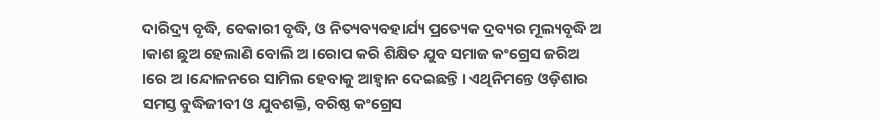ଦାରିଦ୍ର୍ୟ ବୃଦ୍ଧି, ବେକାରୀ ବୃଦ୍ଧି, ଓ ନିତ୍ୟବ୍ୟବହାର୍ଯ୍ୟ ପ୍ରତ୍ୟେକ ଦ୍ରବ୍ୟର ମୂଲ୍ୟବୃଦ୍ଧି ଅ ।କାଶ ଛୁଅ ହେଲାଣି ବୋଲି ଅ ।ରୋପ କରି ଶିକ୍ଷିତ ଯୁବ ସମାଜ କଂଗ୍ରେସ ଜରିଅ ।ରେ ଅ ।ନ୍ଦୋଳନରେ ସାମିଲ ହେବାକୁ ଆହ୍ୱାନ ଦେଇଛନ୍ତି । ଏଥିନିମନ୍ତେ ଓଡ଼ିଶାର ସମସ୍ତ ବୁଦ୍ଧିଜୀବୀ ଓ ଯୁବଶକ୍ତି, ବରିଷ୍ଠ କଂଗ୍ରେସ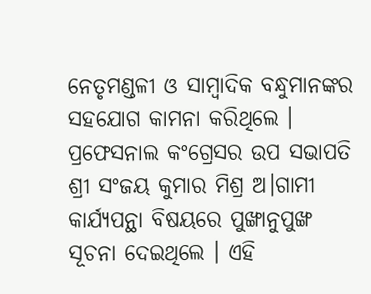ନେତୃମଣ୍ଡଳୀ ଓ ସାମ୍ବାଦିକ ବନ୍ଧୁମାନଙ୍କର ସହଯୋଗ କାମନା କରିଥିଲେ । ପ୍ରଫେସନାଲ କଂଗ୍ରେସର ଉପ ସଭାପତି ଶ୍ରୀ ସଂଜୟ କୁମାର ମିଶ୍ର ଅ।ଗାମୀ କାର୍ଯ୍ୟପନ୍ଥା ବିଷୟରେ ପୁଙ୍ଖାନୁପୁଙ୍ଖ ସୂଚନା ଦେଇଥିଲେ । ଏହି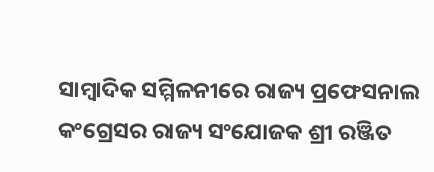ସାମ୍ବାଦିକ ସମ୍ମିଳନୀରେ ରାଜ୍ୟ ପ୍ରଫେସନାଲ କଂଗ୍ରେସର ରାଜ୍ୟ ସଂଯୋଜକ ଶ୍ରୀ ରଞ୍ଜିତ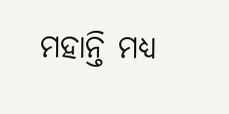ମହାନ୍ତି ମଧ୍ୟ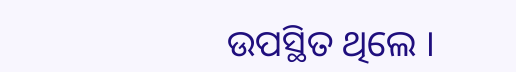ଉପସ୍ଥିତ ଥିଲେ ।